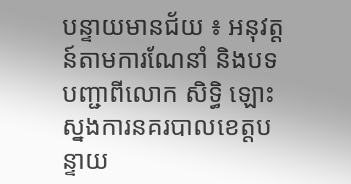បន្ទាយមានជ័យ ៖ អនុវត្តន៍តាមការណែនាំ និងបទបញ្ជាពីលោក សិទ្ធិ ឡោះ ស្នងការនគរបាលខេត្តបន្ទាយ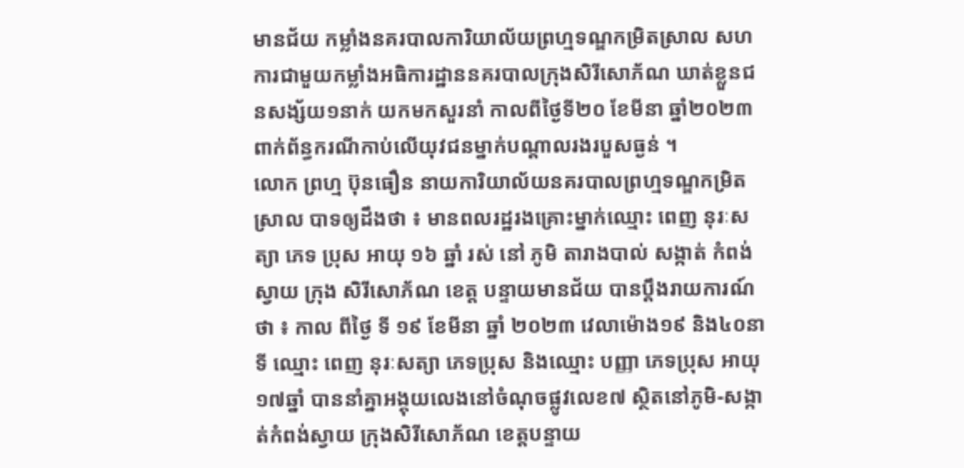មានជ័យ កម្លាំងនគរបាលការិយាល័យព្រហ្មទណ្ឌកម្រិតស្រាល សហការជាមួយកម្លាំងអធិការដ្ឋាននគរបាលក្រុងសិរីសោភ័ណ ឃាត់ខ្លួនជនសង្ស័យ១នាក់ យកមកសួរនាំ កាលពីថ្ងៃទី២០ ខែមីនា ឆ្នាំ២០២៣ ពាក់ព័ន្ធករណីកាប់លើយុវជនម្នាក់បណ្ដាលរងរបួសធ្ងន់ ។
លោក ព្រហ្ម ប៊ុនធឿន នាយការិយាល័យនគរបាលព្រហ្មទណ្ឌកម្រិតស្រាល បាទឲ្យដឹងថា ៖ មានពលរដ្ឋរងគ្រោះម្នាក់ឈ្មោះ ពេញ នុរៈសត្យា ភេទ ប្រុស អាយុ ១៦ ឆ្នាំ រស់ នៅ ភូមិ តារាងបាល់ សង្កាត់ កំពង់ស្វាយ ក្រុង សិរីសោភ័ណ ខេត្ត បន្ទាយមានជ័យ បានប្តឹងរាយការណ៍ថា ៖ កាល ពីថ្ងៃ ទី ១៩ ខែមីនា ឆ្នាំ ២០២៣ វេលាម៉ោង១៩ និង៤០នាទី ឈ្មោះ ពេញ នុរៈសត្យា ភេទប្រុស និងឈ្មោះ បញ្ញា ភេទប្រុស អាយុ១៧ឆ្នាំ បាននាំគ្នាអង្គុយលេងនៅចំណុចផ្លូវលេខ៧ ស្ថិតនៅភូមិ-សង្កាត់កំពង់ស្វាយ ក្រុងសិរីសោភ័ណ ខេត្តបន្ទាយ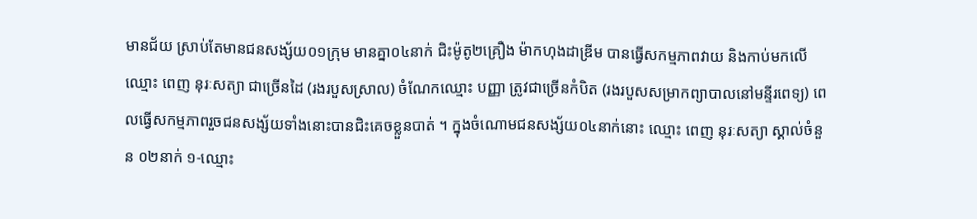មានជ័យ ស្រាប់តែមានជនសង្ស័យ០១ក្រុម មានគ្នា០៤នាក់ ជិះម៉ូតូ២គ្រឿង ម៉ាកហុងដាឌ្រីម បានធ្វើសកម្មភាពវាយ និងកាប់មកលើឈ្មោះ ពេញ នុរៈសត្យា ជាច្រើនដៃ (រងរបួសស្រាល) ចំណែកឈ្មោះ បញ្ញា ត្រូវជាច្រើនកំបិត (រងរបួសសម្រាកព្យាបាលនៅមន្ទីរពេទ្យ) ពេលធ្វើសកម្មភាពរួចជនសង្ស័យទាំងនោះបានជិះគេចខ្លួនបាត់ ។ ក្នុងចំណោមជនសង្ស័យ០៤នាក់នោះ ឈ្មោះ ពេញ នុរៈសត្យា ស្គាល់ចំនួន ០២នាក់ ១-ឈ្មោះ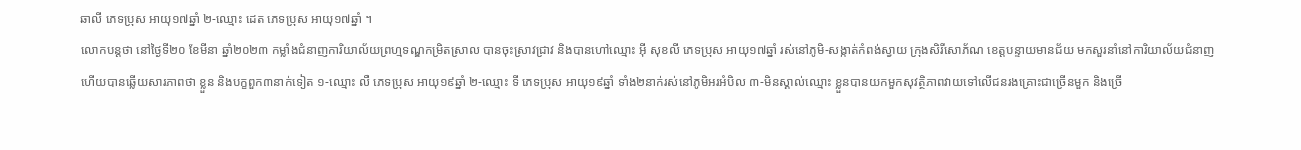ឆាលី ភេទប្រុស អាយុ១៧ឆ្នាំ ២-ឈ្មោះ ដេត ភេទប្រុស អាយុ១៧ឆ្នាំ ។
លោកបន្តថា នៅថ្ងៃទី២០ ខែមីនា ឆ្នាំ២០២៣ កម្លាំងជំនាញការិយាល័យព្រហ្មទណ្ឌកម្រិតស្រាល បានចុះស្រាវជ្រាវ និងបានហៅឈ្មោះ អ៊ី សុខលី ភេទប្រុស អាយុ១៧ឆ្នាំ រស់នៅភូមិ-សង្កាត់កំពង់ស្វាយ ក្រុងសិរីសោភ័ណ ខេត្តបន្ទាយមានជ័យ មកសួរនាំនៅការិយាល័យជំនាញ ហើយបានឆ្លើយសារភាពថា ខ្លួន និងបក្ខពួក៣នាក់ទៀត ១-ឈ្មោះ លឺ ភេទប្រុស អាយុ១៩ឆ្នាំ ២-ឈ្មោះ ទី ភេទប្រុស អាយុ១៩ឆ្នាំ ទាំង២នាក់រស់នៅភូមិអរអំបិល ៣-មិនស្គាល់ឈ្មោះ ខ្លួនបានយកមួកសុវត្ថិភាពវាយទៅលើជនរងគ្រោះជាច្រើនមួក និងច្រើ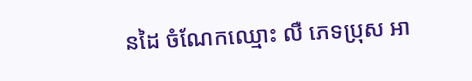នដៃ ចំណែកឈ្មោះ លឺ ភេទប្រុស អា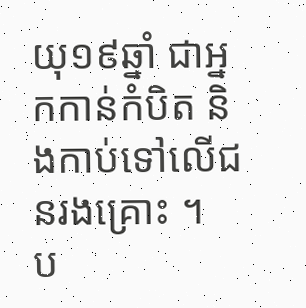យុ១៩ឆ្នាំ ជាអ្នកកាន់កំបិត និងកាប់ទៅលើជនរងគ្រោះ ។
ប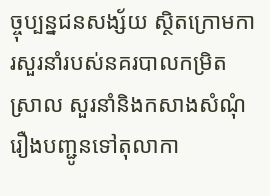ច្ចុប្បន្នជនសង្ស័យ ស្ថិតក្រោមការសួរនាំរបស់នគរបាលកម្រិតស្រាល សួរនាំនិងកសាងសំណុំរឿងបញ្ជូនទៅតុលាកា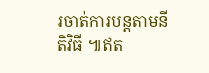រចាត់ការបន្តតាមនីតិវិធី ៕ឥត